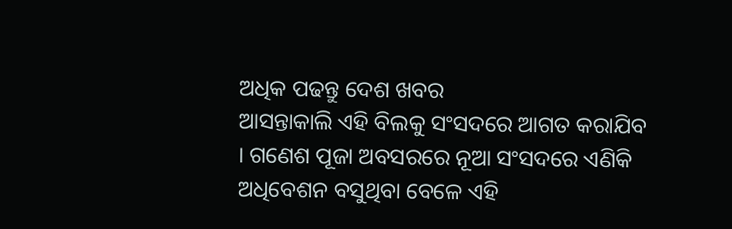ଅଧିକ ପଢନ୍ତୁ ଦେଶ ଖବର
ଆସନ୍ତାକାଲି ଏହି ବିଲକୁ ସଂସଦରେ ଆଗତ କରାଯିବ । ଗଣେଶ ପୂଜା ଅବସରରେ ନୂଆ ସଂସଦରେ ଏଣିକି ଅଧିବେଶନ ବସୁଥିବା ବେଳେ ଏହି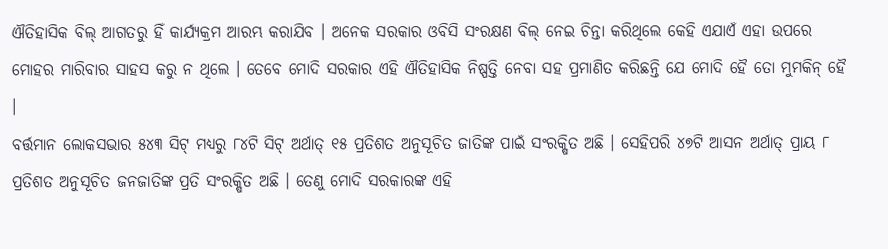ଐତିହାସିକ ବିଲ୍ ଆଗତରୁ ହିଁ କାର୍ଯ୍ୟକ୍ରମ ଆରମ୍ଭ କରାଯିବ । ଅନେକ ସରକାର ଓବିସି ସଂରକ୍ଷଣ ବିଲ୍ ନେଇ ଚିନ୍ତା କରିଥିଲେ କେହି ଏଯାଏଁ ଏହା ଉପରେ ମୋହର ମାରିବାର ସାହସ କରୁ ନ ଥିଲେ । ତେବେ ମୋଦି ସରକାର ଏହି ଐତିହାସିକ ନିଷ୍ପତ୍ତି ନେବା ସହ ପ୍ରମାଣିତ କରିଛନ୍ତି ଯେ ମୋଦି ହୈ ତୋ ମୁମକିନ୍ ହୈ ।
ବର୍ତ୍ତମାନ ଲୋକସଭାର ୫୪୩ ସିଟ୍ ମଧ୍ୟରୁ ୮୪ଟି ସିଟ୍ ଅର୍ଥାତ୍ ୧୫ ପ୍ରତିଶତ ଅନୁସୂଚିତ ଜାତିଙ୍କ ପାଇଁ ସଂରକ୍ଷିତ ଅଛି । ସେହିପରି ୪୭ଟି ଆସନ ଅର୍ଥାତ୍ ପ୍ରାୟ ୮ ପ୍ରତିଶତ ଅନୁସୂଚିତ ଜନଜାତିଙ୍କ ପ୍ରତି ସଂରକ୍ଷିତ ଅଛି । ତେଣୁ ମୋଦି ସରକାରଙ୍କ ଏହି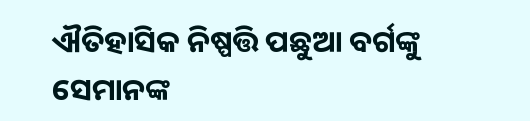ଐତିହାସିକ ନିଷ୍ପତ୍ତି ପଛୁଆ ବର୍ଗଙ୍କୁ ସେମାନଙ୍କ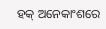ହକ୍ ଅନେକାଂଶରେ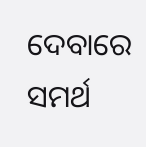ଦେବାରେ ସମର୍ଥ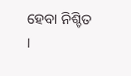ହେବା ନିଶ୍ଚିତ ।